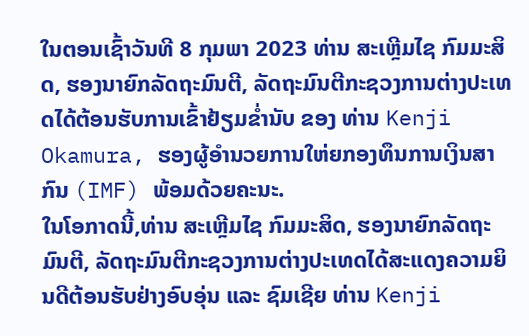ໃນຕອນເຊົ້າວັນທີ 8 ກຸມພາ 2023 ທ່ານ ສະເຫຼີມໄຊ ກົມມະສິດ, ຮອງນາຍົກລັດຖະມົນຕີ, ລັດຖະມົນຕີກະຊວງການຕ່າງປະເທດໄດ້ຕ້ອນຮັບການເຂົ້າຢ້ຽມຂໍ່ານັບ ຂອງ ທ່ານ Kenji Okamura, ຮອງຜູ້ອໍານວຍການໃຫ່ຍກອງທຶນການເງິນສາກົນ (IMF) ພ້ອມດ້ວຍຄະນະ.
ໃນໂອກາດນີ້,ທ່ານ ສະເຫຼີມໄຊ ກົມມະສິດ, ຮອງນາຍົກລັດຖະມົນຕີ, ລັດຖະມົນຕີກະຊວງການຕ່າງປະເທດໄດ້ສະແດງຄວາມຍິນດີຕ້ອນຮັບຢ່າງອົບອຸ່ນ ແລະ ຊົມເຊີຍ ທ່ານ Kenji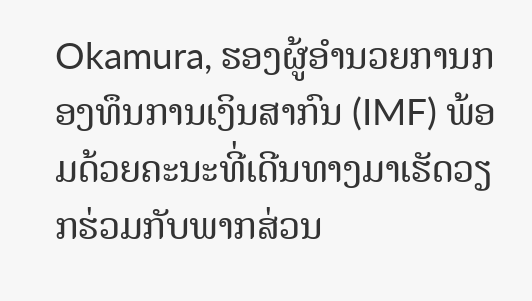Okamura, ຮອງຜູ້ອໍານວຍການກອງທຶນການເງິນສາກົນ (IMF) ພ້ອມດ້ວຍຄະນະທີ່ເດີນທາງມາເຮັດວຽກຮ່ວມກັບພາກສ່ວນ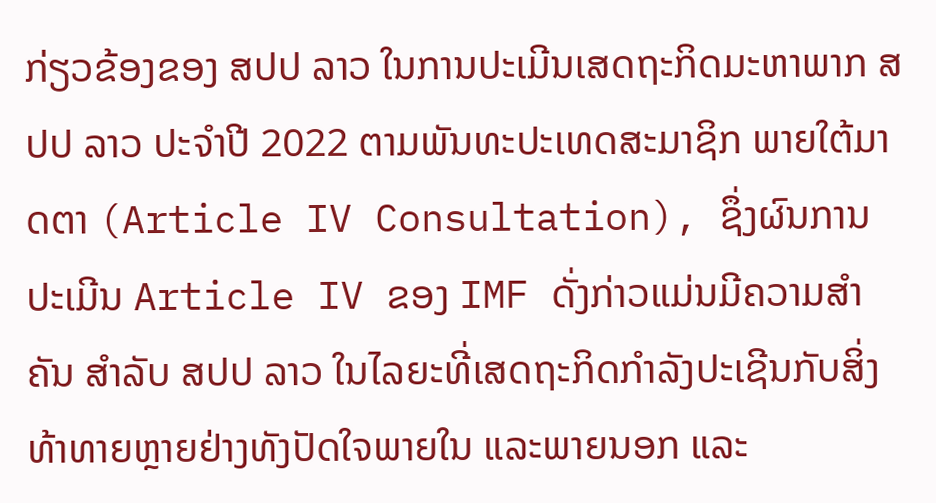ກ່ຽວຂ້ອງຂອງ ສປປ ລາວ ໃນການປະເມີນເສດຖະກິດມະຫາພາກ ສປປ ລາວ ປະຈຳປີ 2022 ຕາມພັນທະປະເທດສະມາຊິກ ພາຍໃຕ້ມາດຕາ (Article IV Consultation), ຊຶ່ງຜົນການປະເມີນ Article IV ຂອງ IMF ດັ່ງກ່າວແມ່ນມີຄວາມສໍາຄັນ ສໍາລັບ ສປປ ລາວ ໃນໄລຍະທີ່ເສດຖະກິດກໍາລັງປະເຊີນກັບສິ່ງທ້າທາຍຫຼາຍຢ່າງທັງປັດໃຈພາຍໃນ ແລະພາຍນອກ ແລະ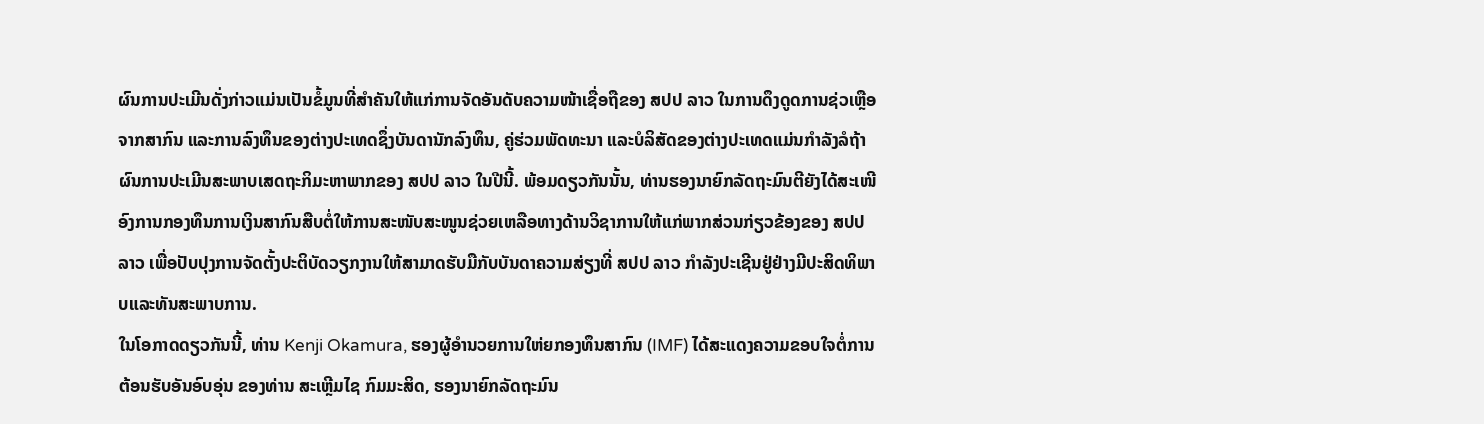ຜົນການປະເມີນດັ່ງກ່າວແມ່ນເປັນຂໍ້ມູນທີ່ສຳຄັນໃຫ້ແກ່ການຈັດອັນດັບຄວາມໜ້າເຊື່ອຖືຂອງ ສປປ ລາວ ໃນການດຶງດູດການຊ່ວເຫຼືອຈາກສາກົນ ແລະການລົງທຶນຂອງຕ່າງປະເທດຊຶ່ງບັນດານັກລົງທຶນ, ຄູ່ຮ່ວມພັດທະນາ ແລະບໍລິສັດຂອງຕ່າງປະເທດແມ່ນກຳລັງລໍຖ້າຜົນການປະເມີນສະພາບເສດຖະກິມະຫາພາກຂອງ ສປປ ລາວ ໃນປີນີ້. ພ້ອມດຽວກັນນັ້ນ, ທ່ານຮອງນາຍົກລັດຖະມົນຕີຍັງໄດ້ສະເໜີອົງການກອງທຶນການເງິນສາກົນສືບຕໍ່ໃຫ້ການສະໜັບສະໜູນຊ່ວຍເຫລືອທາງດ້ານວິຊາການໃຫ້ແກ່ພາກສ່ວນກ່ຽວຂ້ອງຂອງ ສປປ ລາວ ເພື່ອປັບປຸງການຈັດຕັ້ງປະຕິບັດວຽກງານໃຫ້ສາມາດຮັບມືກັບບັນດາຄວາມສ່ຽງທີ່ ສປປ ລາວ ກຳລັງປະເຊີນຢູ່ຢ່າງມີປະສິດທິພາບແລະທັນສະພາບການ.
ໃນໂອກາດດຽວກັນນີ້, ທ່ານ Kenji Okamura, ຮອງຜູ້ອໍານວຍການໃຫ່ຍກອງທຶນສາກົນ (IMF) ໄດ້ສະແດງຄວາມຂອບໃຈຕໍ່ການຕ້ອນຮັບອັນອົບອຸ່ນ ຂອງທ່ານ ສະເຫຼີມໄຊ ກົມມະສິດ, ຮອງນາຍົກລັດຖະມົນ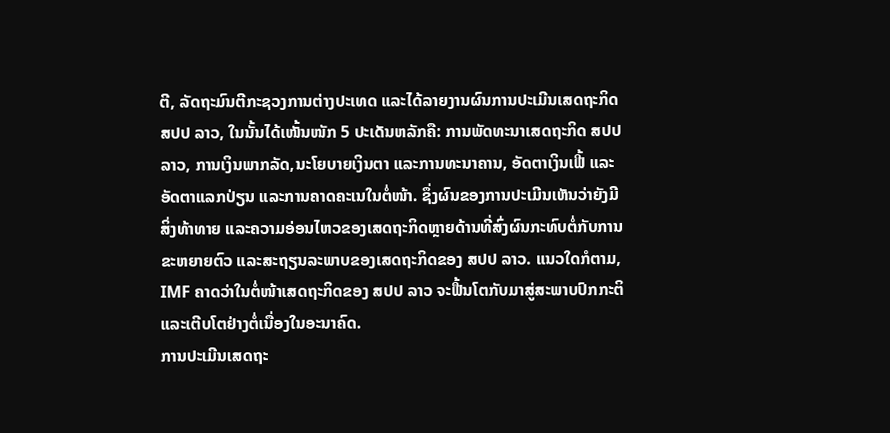ຕີ, ລັດຖະມົນຕີກະຊວງການຕ່າງປະເທດ ແລະໄດ້ລາຍງານຜົນການປະເມີນເສດຖະກິດ ສປປ ລາວ, ໃນນັ້ນໄດ້ເໜັ້ນໜັກ 5 ປະເດັນຫລັກຄື: ການພັດທະນາເສດຖະກິດ ສປປ ລາວ, ການເງິນພາກລັດ,ນະໂຍບາຍເງິນຕາ ແລະການທະນາຄານ, ອັດຕາເງິນເຟີ້ ແລະອັດຕາແລກປ່ຽນ ແລະການຄາດຄະເນໃນຕໍ່ໜ້າ. ຊຶ່ງຜົນຂອງການປະເມີນເຫັນວ່າຍັງມີສິ່ງທ້າທາຍ ແລະຄວາມອ່ອນໄຫວຂອງເສດຖະກິດຫຼາຍດ້ານທີ່ສົ່ງຜົນກະທົບຕໍ່ກັບການຂະຫຍາຍຕົວ ແລະສະຖຽນລະພາບຂອງເສດຖະກິດຂອງ ສປປ ລາວ. ແນວໃດກໍຕາມ, IMF ຄາດວ່າໃນຕໍ່ໜ້າເສດຖະກິດຂອງ ສປປ ລາວ ຈະຟື້ນໂຕກັບມາສູ່ສະພາບປົກກະຕິ ແລະເຕີບໂຕຢ່າງຕໍ່ເນື່ອງໃນອະນາຄົດ.
ການປະເມີນເສດຖະ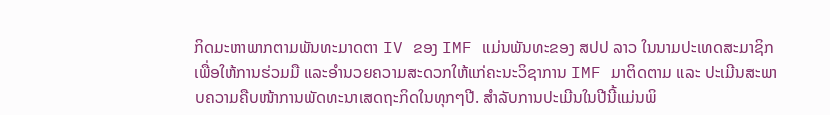ກິດມະຫາພາກຕາມພັນທະມາດຕາ IV ຂອງ IMF ແມ່ນພັນທະຂອງ ສປປ ລາວ ໃນນາມປະເທດສະມາຊິກເພື່ອໃຫ້ການຮ່ວມມື ແລະອຳນວຍຄວາມສະດວກໃຫ້ແກ່ຄະນະວິຊາການ IMF ມາຕິດຕາມ ແລະ ປະເມີນສະພາບຄວາມຄືບໜ້າການພັດທະນາເສດຖະກິດໃນທຸກໆປີ. ສຳລັບການປະເມີນໃນປີນີ້ແມ່ນພິ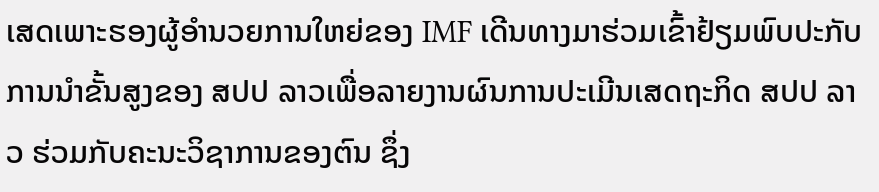ເສດເພາະຮອງຜູ້ອຳນວຍການໃຫຍ່ຂອງ IMF ເດີນທາງມາຮ່ວມເຂົ້າຢ້ຽມພົບປະກັບການນຳຂັ້ນສູງຂອງ ສປປ ລາວເພື່ອລາຍງານຜົນການປະເມີນເສດຖະກິດ ສປປ ລາວ ຮ່ວມກັບຄະນະວິຊາການຂອງຕົນ ຊຶ່ງ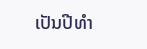ເປັນປີທຳ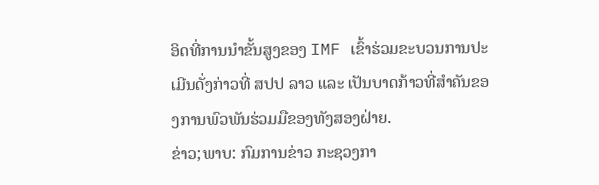ອິດທີ່ການນຳຂັ້ນສູງຂອງ IMF ເຂົ້າຮ່ວມຂະບວນການປະເມີນດັ່ງກ່າວທີ່ ສປປ ລາວ ແລະ ເປັນບາດກ້າວທີ່ສຳຄັນຂອງການພົວພັນຮ່ວມມືຂອງທັງສອງຝ່າຍ.
ຂ່າວ;ພາບ: ກົມການຂ່າວ ກະຊວງກາ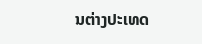ນຕ່າງປະເທດ